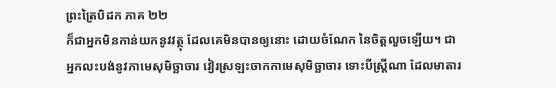ព្រះត្រៃបិដក ភាគ ២២
ក៏ជាអ្នកមិនកាន់យកនូវវត្ថុ ដែលគេមិនបានឲ្យនោះ ដោយចំណែក នៃចិត្តលួចឡើយ។ ជាអ្នកលះបង់នូវកាមេសុមិច្ឆាចារ វៀរស្រឡះចាកកាមេសុមិច្ឆាចារ ទោះបីស្ត្រីណា ដែលមាតារ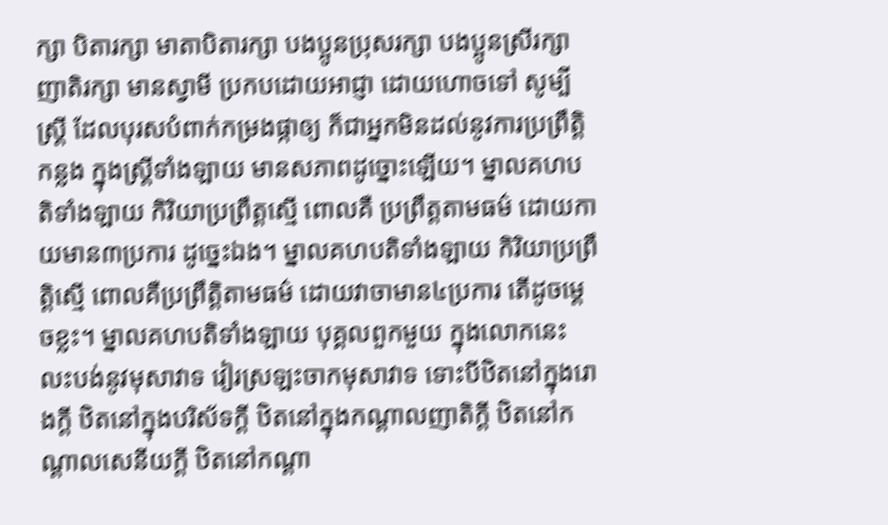ក្សា បិតារក្សា មាតាបិតារក្សា បងប្អូនប្រុសរក្សា បងប្អូនស្រីរក្សា ញាតិរក្សា មានស្វាមី ប្រកបដោយអាជ្ញា ដោយហោចទៅ សូម្បីស្ត្រី ដែលបុរសបំពាក់កម្រងផ្កាឲ្យ ក៏ជាអ្នកមិនដល់នូវការប្រព្រឹត្តិកន្លង ក្នុងស្ត្រីទាំងឡាយ មានសភាពដូច្នោះឡើយ។ ម្នាលគហបតិទាំងឡាយ កិរិយាប្រព្រឹត្តស្មើ ពោលគឺ ប្រព្រឹត្តតាមធម៌ ដោយកាយមាន៣ប្រការ ដូច្នេះឯង។ ម្នាលគហបតិទាំងឡាយ កិរិយាប្រព្រឹត្តិស្មើ ពោលគឺប្រព្រឹត្តិតាមធម៌ ដោយវាចាមាន៤ប្រការ តើដូចម្តេចខ្លះ។ ម្នាលគហបតិទាំងឡាយ បុគ្គលពួកមួយ ក្នុងលោកនេះ លះបង់នូវមុសាវាទ វៀរស្រឡះចាកមុសាវាទ ទោះបីឋិតនៅក្នុងរោងក្តី ឋិតនៅក្នុងបរិស័ទក្តី ឋិតនៅក្នុងកណ្តាលញាតិក្តី ឋិតនៅកណ្តាលសេនីយក្តី ឋិតនៅកណ្តា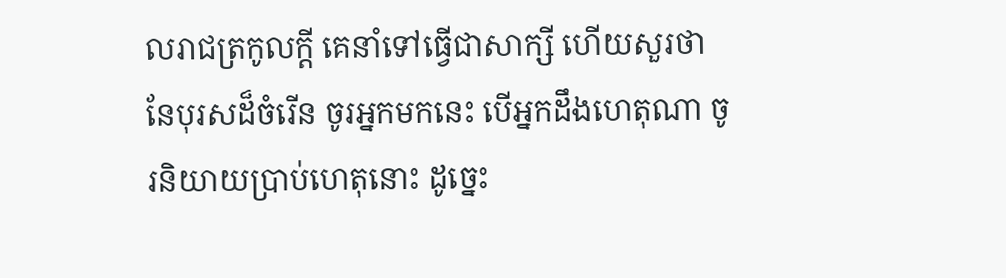លរាជត្រកូលក្តី គេនាំទៅធ្វើជាសាក្សី ហើយសួរថា នែបុរសដ៏ចំរើន ចូរអ្នកមកនេះ បើអ្នកដឹងហេតុណា ចូរនិយាយប្រាប់ហេតុនោះ ដូច្នេះ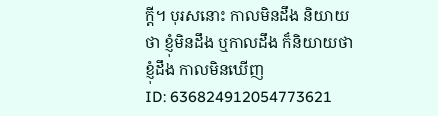ក្តី។ បុរសនោះ កាលមិនដឹង និយាយថា ខ្ញុំមិនដឹង ឬកាលដឹង ក៏និយាយថា ខ្ញុំដឹង កាលមិនឃើញ
ID: 636824912054773621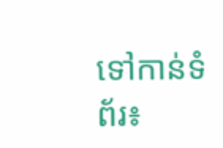ទៅកាន់ទំព័រ៖